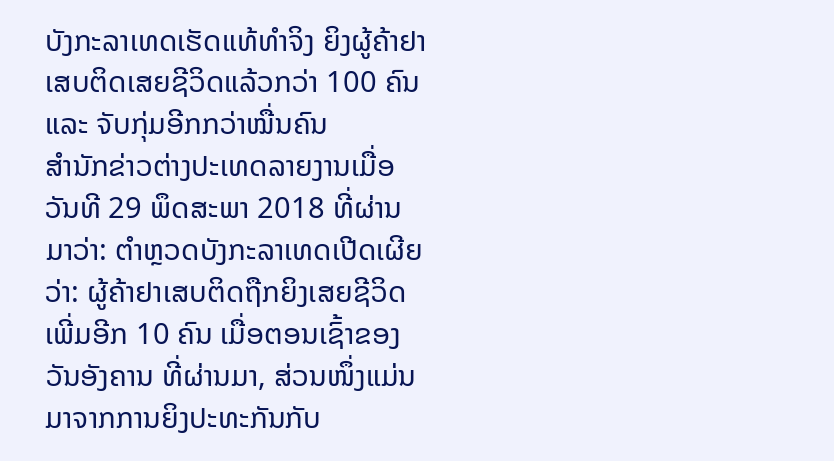ບັງກະລາເທດເຮັດແທ້ທຳຈິງ ຍິງຜູ້ຄ້າຢາເສບຕິດເສຍຊີວິດແລ້ວກວ່າ 100 ຄົນ ແລະ ຈັບກຸ່ມອີກກວ່າໝື່ນຄົນ
ສຳນັກຂ່າວຕ່າງປະເທດລາຍງານເມື່ອວັນທີ 29 ພຶດສະພາ 2018 ທີ່ຜ່ານມາວ່າ: ຕຳຫຼວດບັງກະລາເທດເປີດເຜີຍວ່າ: ຜູ້ຄ້າຢາເສບຕິດຖືກຍິງເສຍຊີວິດເພີ່ມອີກ 10 ຄົນ ເມື່ອຕອນເຊົ້າຂອງວັນອັງຄານ ທີ່ຜ່ານມາ, ສ່ວນໜຶ່ງແມ່ນມາຈາກການຍິງປະທະກັນກັບ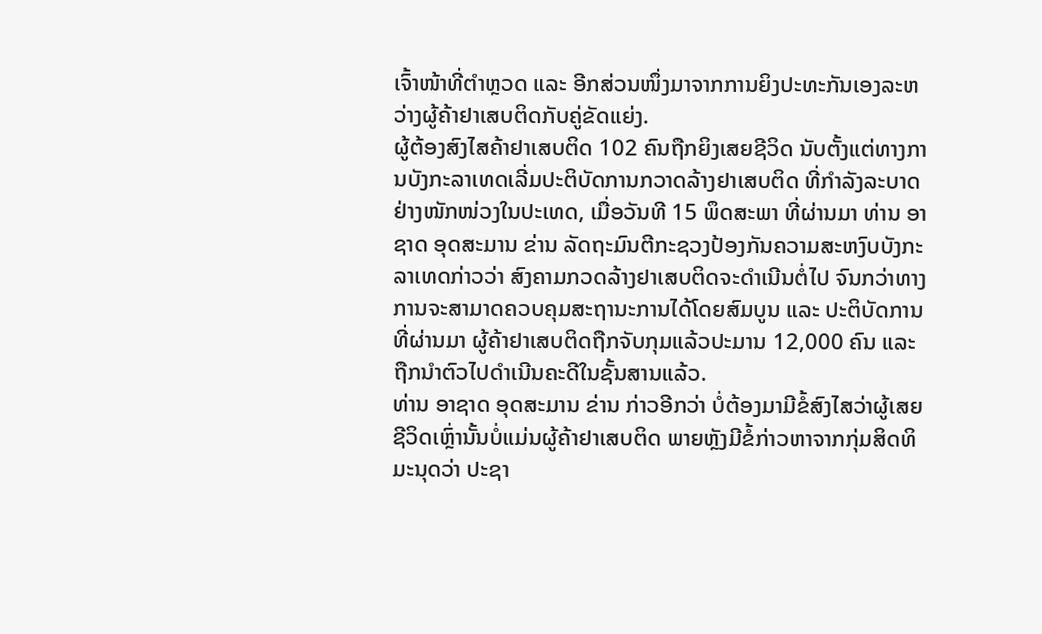ເຈົ້າໜ້າທີ່ຕຳຫຼວດ ແລະ ອີກສ່ວນໜຶ່ງມາຈາກການຍິງປະທະກັນເອງລະຫວ່າງຜູ້ຄ້າຢາເສບຕິດກັບຄູ່ຂັດແຍ່ງ.
ຜູ້ຕ້ອງສົງໄສຄ້າຢາເສບຕິດ 102 ຄົນຖືກຍິງເສຍຊີວິດ ນັບຕັ້ງແຕ່ທາງການບັງກະລາເທດເລີ່ມປະຕິບັດການກວາດລ້າງຢາເສບຕິດ ທີ່ກຳລັງລະບາດຢ່າງໜັກໜ່ວງໃນປະເທດ, ເມື່ອວັນທີ 15 ພຶດສະພາ ທີ່ຜ່ານມາ ທ່ານ ອາຊາດ ອຸດສະມານ ຂ່ານ ລັດຖະມົນຕີກະຊວງປ້ອງກັນຄວາມສະຫງົບບັງກະລາເທດກ່າວວ່າ ສົງຄາມກວດລ້າງຢາເສບຕິດຈະດຳເນີນຕໍ່ໄປ ຈົນກວ່າທາງການຈະສາມາດຄວບຄຸມສະຖານະການໄດ້ໂດຍສົມບູນ ແລະ ປະຕິບັດການທີ່ຜ່ານມາ ຜູ້ຄ້າຢາເສບຕິດຖືກຈັບກຸມແລ້ວປະມານ 12,000 ຄົນ ແລະ ຖືກນຳຕົວໄປດຳເນີນຄະດີໃນຊັ້ນສານແລ້ວ.
ທ່ານ ອາຊາດ ອຸດສະມານ ຂ່ານ ກ່າວອີກວ່າ ບໍ່ຕ້ອງມາມີຂໍ້ສົງໄສວ່າຜູ້ເສຍຊີວິດເຫຼົ່ານັ້ນບໍ່ແມ່ນຜູ້ຄ້າຢາເສບຕິດ ພາຍຫຼັງມີຂໍ້ກ່າວຫາຈາກກຸ່ມສິດທິມະນຸດວ່າ ປະຊາ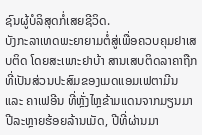ຊົນຜູ້ບໍລິສຸດກໍ່ເສຍຊີວິດ.
ບັງກະລາເທດພະຍາຍາມຕໍ່ສູ່ເພື່ອຄວບຄຸມຢາເສບຕິດ ໂດຍສະເພາະຢາບ້າ ສານເສບຕິດລາຄາຖືກທີ່ເປັນສ່ວນປະສົມຂອງເມດແອມເຟຕາມີນ ແລະ ຄາເຟອີນ ທີ່ຫຼັ່ງໄຫຼຂ້າມແດນຈາກມຽນມາປີລະຫຼາຍຮ້ອຍລ້ານເມັດ, ປີທີ່ຜ່ານມາ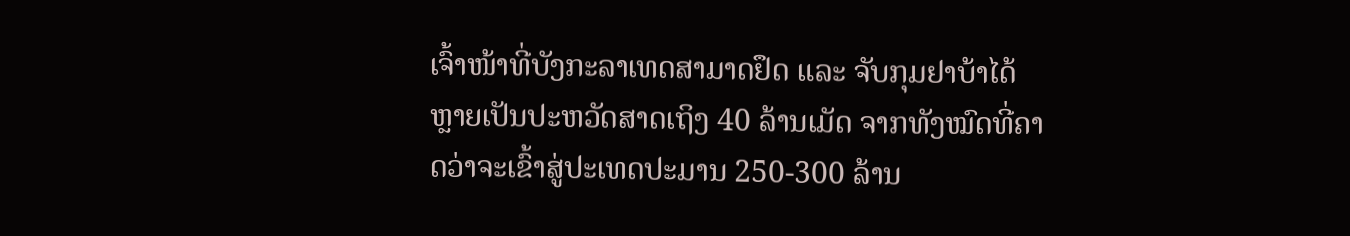ເຈົ້າໜ້າທີ່ບັງກະລາເທດສາມາດຢຶດ ແລະ ຈັບກຸມຢາບ້າໄດ້ຫຼາຍເປັນປະຫວັດສາດເຖິງ 40 ລ້ານເມັດ ຈາກທັງໝົດທີ່ຄາດວ່າຈະເຂົ້າສູ່ປະເທດປະມານ 250-300 ລ້ານ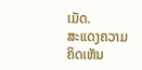ເມັດ.
ສະແດງຄວາມຄິດເຫັນ